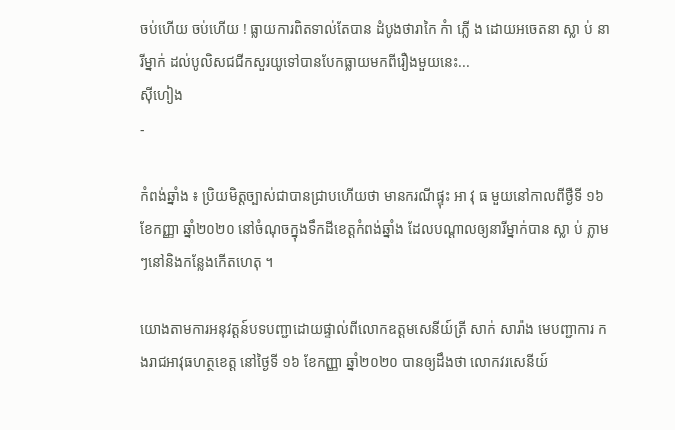ចប់ហើយ ចប់ហើយ ! ធ្លាយការពិតទាល់តែបាន ដំបូងថារាកៃ កំា ភ្លើ ង ដោយអចេតនា ស្លា ប់ នារីម្នាក់ ដល់បូលិសជជីកសួរយូទៅបានបែកធ្លាយមកពីរឿងមួយនេះ...
ស៊ីហៀង
-

កំពង់ឆ្នាំង ៖ ប្រិយមិត្តច្បាស់ជាបានជ្រាបហើយថា មានករណីផ្ទុះ អា វុ ធ មួយនៅកាលពីថ្ងឺទី ១៦ ខែកញ្ញា ឆ្នាំ២០២០ នៅចំណុចក្នុងទឹកដីខេត្តកំពង់ឆ្នាំង ដែលបណ្តាលឲ្យនារីម្នាក់បាន ស្លា ប់ ភ្លាមៗនៅនិងកន្លែងកើតហេតុ ។

យោងតាមការអនុវត្តន៍បទបញ្ជាដោយផ្ទាល់ពីលោកឧត្តមសេនីយ៍ត្រី សាក់ សារ៉ាង មេបញ្ជាការ កងរាជអាវុធហត្ថខេត្ត នៅថ្ងៃទី ១៦ ខែកញ្ញា ឆ្នាំ២០២០ បានឲ្យដឹងថា លោកវរសេនីយ៍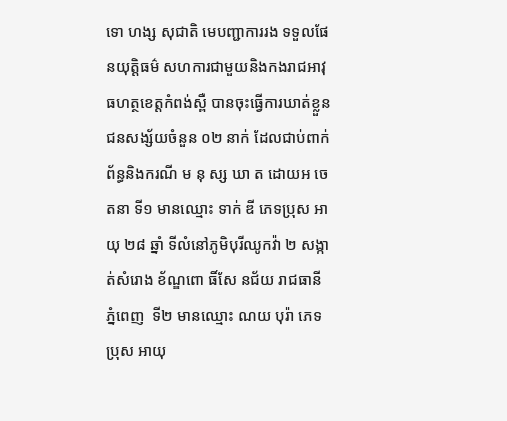ទោ ហង្ស សុជាតិ មេបញ្ជាការរង ទទួលផែនយុត្តិធម៌ សហការជាមួយនិងកងរាជអាវុធហត្ថខេត្តកំពង់ស្ពឺ បានចុះធ្វើការឃាត់ខ្លួនជនសង្ស័យចំនួន ០២ នាក់ ដែលជាប់ពាក់ព័ន្ធនិងករណី ម នុ ស្ស ឃា ត ដោយអ ចេតនា ទី១ មានឈ្មោះ ទាក់ ឌី ភេទប្រុស អាយុ ២៨ ឆ្នាំ ទីលំនៅភូមិបុរីឈូកវ៉ា ២ សង្កាត់សំរោង ខ័ណ្ឌពោ ធិ៍សែ នជ័យ រាជធានីភ្នំពេញ  ទី២ មានឈ្មោះ ណយ បុរ៉ា ភេទប្រុស អាយុ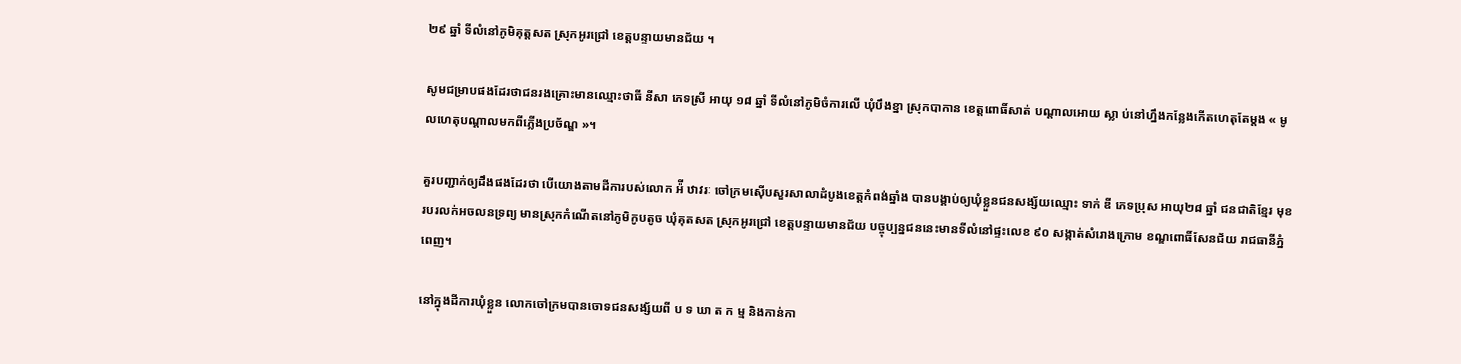២៩ ឆ្នាំ ទីលំនៅភូមិគុត្តសត ស្រុកអូរជ្រៅ ខេត្តបន្ទាយមានជ័យ ។

សូមជម្រាបផងដែរថាជនរងគ្រោះមានឈ្មោះថាធី នីសា ភេទស្រី អាយុ ១៨ ឆ្នាំ ទីលំនៅភូមិចំការលើ ឃុំបឹងខ្នា ស្រុកបាកាន ខេត្តពោធិ៍សាត់ បណ្តាលអោយ ស្លា ប់នៅហ្នឹងកន្លែងកើតហេតុតែម្តង « មូលហេតុបណ្តាលមកពីភ្លើងប្រច័ណ្ឌ »។

គួរបញ្ជាក់ឲ្យដឹងផងដែរថា បើយោងតាមដីការបស់លោក អ៉ី ឋាវរៈ ចៅក្រមស៊ើបសួរសាលាដំបូងខេត្តកំពង់ឆ្នាំង បានបង្គាប់ឲ្យឃុំខ្លួនជនសង្ស័យឈ្មោះ ទាក់ ឌី ភេទប្រុស អាយុ២៨ ឆ្នាំ ជនជាតិខ្មែរ មុខរបរលក់អចលនទ្រព្យ មានស្រុកកំណើតនៅភូមិកូបតូច ឃុំគុតសត ស្រុកអូរជ្រៅ ខេត្តបន្ទាយមានជ័យ បច្ចុប្បន្នជននេះមានទីលំនៅផ្ទះលេខ ៩០ សង្កាត់សំរោងក្រោម ខណ្ឌពោធិ៍សែនជ័យ រាជធានីភ្នំពេញ។

នៅក្នុងដីការឃុំខ្លួន លោកចៅក្រមបានចោទជនសង្ស័យពី ប ទ ឃា ត ក ម្ម និងកាន់កា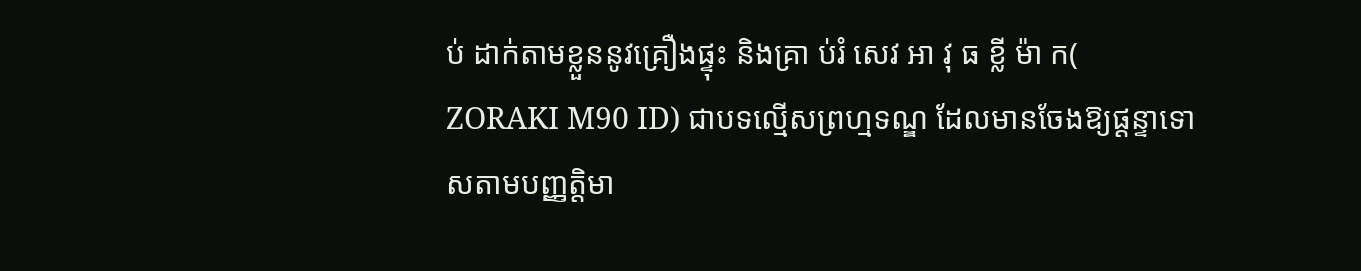ប់ ដាក់តាមខ្លួននូវគ្រឿងផ្ទុះ និងគ្រា ប់រំ សេវ អា វុ ធ ខ្លី ម៉ា ក( ZORAKI M90 ID) ជាបទល្មើសព្រហ្មទណ្ឌ ដែលមានចែងឱ្យផ្ដន្ទាទោសតាមបញ្ញត្តិមា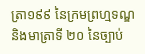ត្រា១៩៩ នៃក្រមព្រហ្មទណ្ឌ និងមាត្រាទី ២០ នៃច្បាប់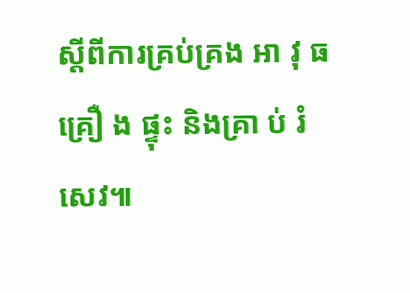ស្ដីពីការគ្រប់គ្រង អា វុ ធ គ្រឿ ង ផ្ទុះ និងគ្រា ប់ រំ សេវ៕